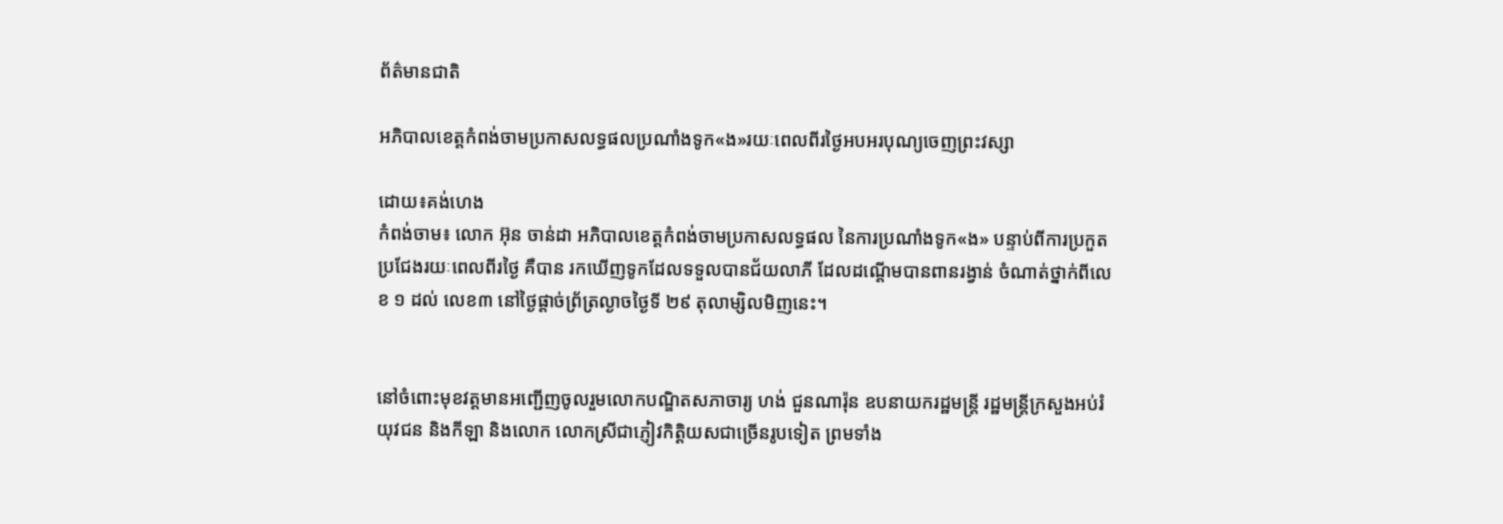ព័ត៌មានជាតិ

អភិបាលខេត្តកំពង់ចាមប្រកាសលទ្ធផលប្រណាំងទូក«ង»រយៈពេលពីរថ្ងៃអបអរបុណ្យចេញព្រះវស្សា

ដោយ៖គង់ហេង
កំពង់ចាម៖ លោក អ៊ុន ចាន់ដា អភិបាលខេត្តកំពង់ចាមប្រកាសលទ្ធផល នៃការប្រណាំងទូក«ង» បន្ទាប់ពីការប្រកួតប្រជែងរយៈពេលពីរថ្ងៃ គឺបាន រកឃើញទូកដែលទទួលបានជ័យលាភី ដែលដណ្តើមបានពានរង្វាន់ ចំណាត់ថ្នាក់ពីលេខ ១ ដល់ លេខ៣ នៅថ្ងៃផ្តាច់ព្រ័ត្រល្ងាចថ្ងៃទី ២៩ តុលាម្សិលមិញនេះ។


នៅចំពោះមុខវត្តមានអញ្ជើញចូលរួមលោកបណ្ឌិតសភាចារ្យ ហង់ ជួនណារ៉ុន ឧបនាយករដ្ឋមន្រ្តី រដ្ឋមន្រ្តីក្រសួងអប់រំ យុវជន និងកីឡា និងលោក លោកស្រីជាភ្ញៀវកិត្តិយសជាច្រើនរូបទៀត ព្រមទាំង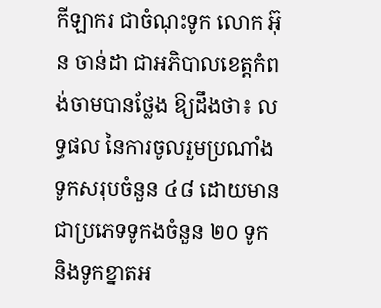កីឡាករ ជាចំណុះទូក លោក អ៊ុន ចាន់ដា ជាអភិបាលខេត្តកំពង់ចាមបានថ្លែង ឱ្យដឹងថា៖ លទ្ធផល នៃការចូលរួមប្រណាំងទូកសរុបចំនួន ៤៨ ដោយមានជាប្រភេទទូកងចំនួន ២០ ទូក និងទូកខ្នាតអ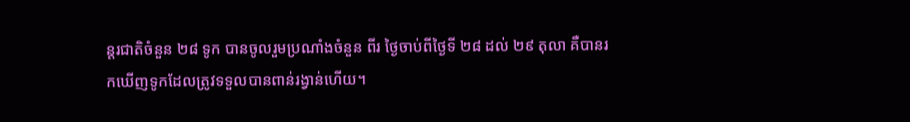ន្តរជាតិចំនួន ២៨ ទូក បានចូលរួមប្រណាំងចំនួន ពីរ ថ្ងៃចាប់ពីថ្ងៃទី ២៨ ដល់ ២៩ តុលា គឺបានរកឃើញទូកដែលត្រូវទទួលបានពាន់រង្វាន់ហើយ។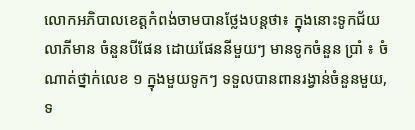លោកអភិបាលខេត្តកំពង់ចាមបានថ្លែងបន្តថា៖ ក្នុងនោះទូកជ័យលាភីមាន ចំនួនបីផែន ដោយផែននីមួយៗ មានទូកចំនួន ប្រាំ ៖ ចំណាត់ថ្នាក់លេខ ១ ក្នុងមួយទូកៗ ទទួលបានពានរង្វាន់ចំនួនមួយ,ទ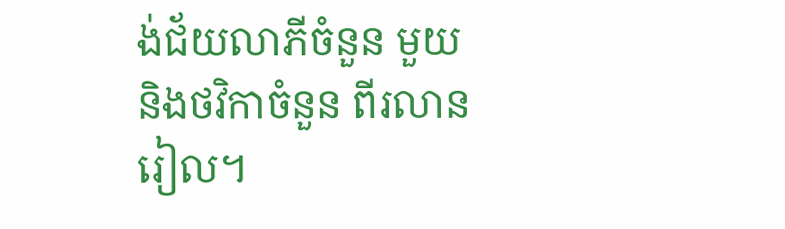ង់ជ័យលាភីចំនួន មួយ និងថវិកាចំនួន ពីរលាន រៀល។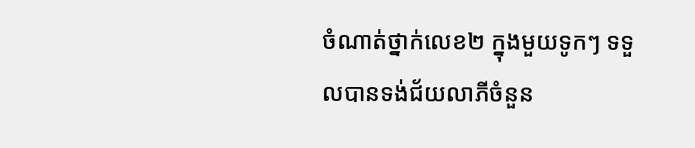ចំណាត់ថ្នាក់លេខ២ ក្នុងមួយទូកៗ ទទួលបានទង់ជ័យលាភីចំនួន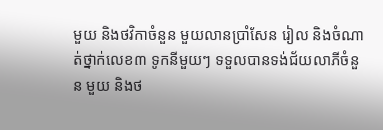មួយ និងថវិកាចំនួន មួយលានប្រាំសែន រៀល និងចំណាត់ថ្នាក់លេខ៣ ទូកនីមួយៗ ទទួលបានទង់ជ័យលាភីចំនួន មួយ និងថ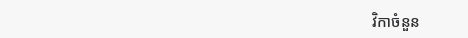វិកាចំនួន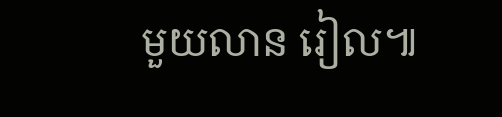មួយលាន រៀល៕